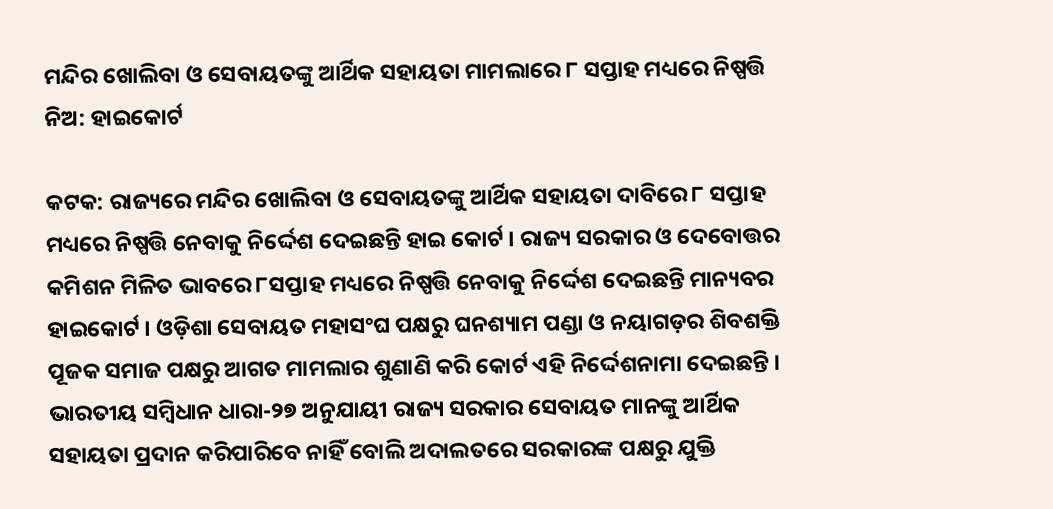ମନ୍ଦିର ଖୋଲିବା ଓ ସେବାୟତଙ୍କୁ ଆର୍ଥିକ ସହାୟତା ମାମଲାରେ ୮ ସପ୍ତାହ ମଧ୍ୟରେ ନିଷ୍ପତ୍ତି ନିଅ: ହାଇକୋର୍ଟ

କଟକ: ରାଜ୍ୟରେ ମନ୍ଦିର ଖୋଲିବା ଓ ସେବାୟତଙ୍କୁ ଆର୍ଥିକ ସହାୟତା ଦାବିରେ ୮ ସପ୍ତାହ ମଧ୍ୟରେ ନିଷ୍ପତ୍ତି ନେବାକୁ ନିର୍ଦ୍ଦେଶ ଦେଇଛନ୍ତି ହାଇ କୋର୍ଟ । ରାଜ୍ୟ ସରକାର ଓ ଦେବୋତ୍ତର କମିଶନ ମିଳିତ ଭାବରେ ୮ସପ୍ତାହ ମଧ୍ୟରେ ନିଷ୍ପତ୍ତି ନେବାକୁ ନିର୍ଦ୍ଦେଶ ଦେଇଛନ୍ତି ମାନ୍ୟବର ହାଇକୋର୍ଟ । ଓଡ଼ିଶା ସେବାୟତ ମହାସଂଘ ପକ୍ଷରୁ ଘନଶ୍ୟାମ ପଣ୍ଡା ଓ ନୟାଗଡ଼ର ଶିବଶକ୍ତି ପୂଜକ ସମାଜ ପକ୍ଷରୁ ଆଗତ ମାମଲାର ଶୁଣାଣି କରି କୋର୍ଟ ଏହି ନିର୍ଦ୍ଦେଶନାମା ଦେଇଛନ୍ତି । ଭାରତୀୟ ସମ୍ବିଧାନ ଧାରା-୨୭ ଅନୁଯାୟୀ ରାଜ୍ୟ ସରକାର ସେବାୟତ ମାନଙ୍କୁ ଆର୍ଥିକ ସହାୟତା ପ୍ରଦାନ କରିପାରିବେ ନାହିଁ ବୋଲି ଅଦାଲତରେ ସରକାରଙ୍କ ପକ୍ଷରୁ ଯୁକ୍ତି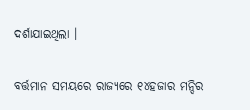ଦର୍ଶାଯାଇଥିଲା ।

ବର୍ତ୍ତମାନ ସମୟରେ ରାଜ୍ୟରେ ୧୪ହଜାର ମନ୍ଦିର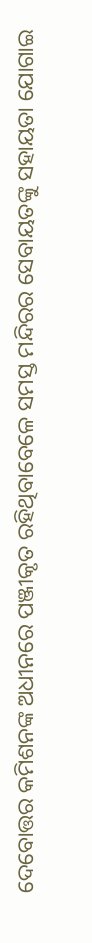ଦେବୋତ୍ତର କମିଶନଙ୍କ ଅଧୀନରେ ପଞ୍ଜୀକୃତ ରହିଥିବାବେଳେ ସମସ୍ତ ମନ୍ଦିରର ସେବାୟତଙ୍କୁ ସହାୟତା ଯୋଗାଇ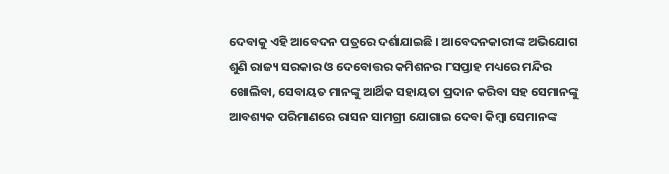ଦେବାକୁ ଏହି ଆବେଦନ ପତ୍ରରେ ଦର୍ଶାଯାଇଛି । ଆବେଦନକାରୀଙ୍କ ଅଭିଯୋଗ ଶୁଣି ରାଜ୍ୟ ସରକାର ଓ ଦେବୋତ୍ତର କମିଶନର ୮ସପ୍ତାହ ମଧ୍ୟରେ ମନ୍ଦିର ଖୋଲିବା, ସେବାୟତ ମାନଙ୍କୁ ଆର୍ଥିକ ସହାୟତା ପ୍ରଦାନ କରିବା ସହ ସେମାନଙ୍କୁ ଆବଶ୍ୟକ ପରିମାଣରେ ରାସନ ସାମଗ୍ରୀ ଯୋଗାଇ ଦେବା କିମ୍ବା ସେମାନଙ୍କ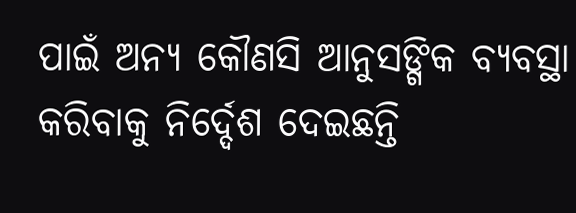ପାଇଁ ଅନ୍ୟ କୌଣସି ଆନୁସଙ୍ଗିକ ବ୍ୟବସ୍ଥା କରିବାକୁ ନିର୍ଦ୍ଦେଶ ଦେଇଛନ୍ତି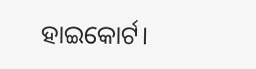ହାଇକୋର୍ଟ।